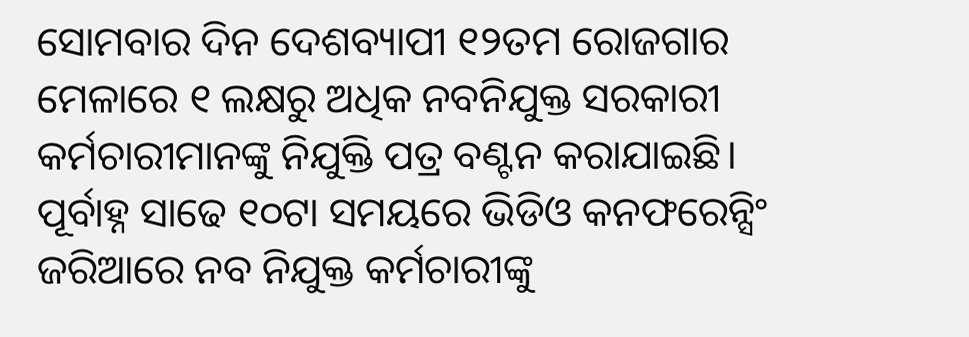ସୋମବାର ଦିନ ଦେଶବ୍ୟାପୀ ୧୨ତମ ରୋଜଗାର ମେଳାରେ ୧ ଲକ୍ଷରୁ ଅଧିକ ନବନିଯୁକ୍ତ ସରକାରୀ କର୍ମଚାରୀମାନଙ୍କୁ ନିଯୁକ୍ତି ପତ୍ର ବଣ୍ଟନ କରାଯାଇଛି। ପୂର୍ବାହ୍ନ ସାଢେ ୧୦ଟା ସମୟରେ ଭିଡିଓ କନଫରେନ୍ସିଂ ଜରିଆରେ ନବ ନିଯୁକ୍ତ କର୍ମଚାରୀଙ୍କୁ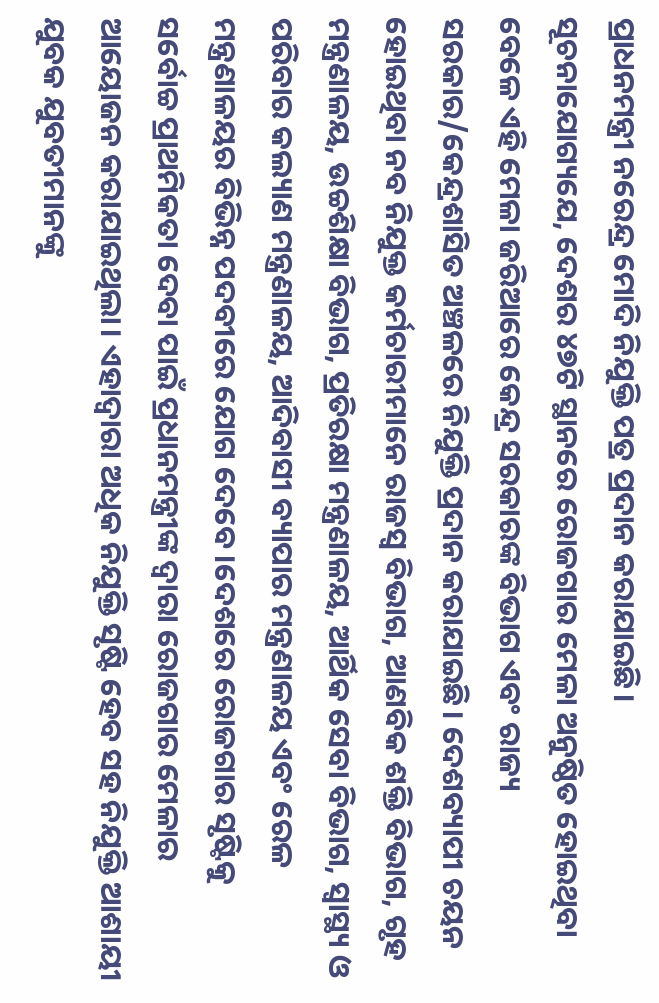ପ୍ରାଧନମନ୍ତ୍ରୀ ନରେନ୍ଦ୍ର ମୋଦି ନିଯୁକ୍ତି ପତ୍ର ପ୍ରଦାନ କରାଯାଇଛି।
ସୂଚନାଯୋଗ୍ୟଯେ, ଦେଶର ୪୭ଟି ସ୍ଥାନରେ ରୋଜଗାର ମେଳା ଅନୁଷ୍ଠିତ ହୋଇଥିବା ବେଳେ ଏହି ମେଳା ଜରିଆରେ କେନ୍ଦ୍ର ସରକାରଙ୍କ ବିଭାଗ ଏବଂ ରାଜ୍ୟ ସରକାର/କେନ୍ଦ୍ରଶାସିତ ଅଞ୍ଚଳରେ ନିଯୁକ୍ତି ପ୍ରଦାନ କରାଯାଇଛି। ଦେଶବ୍ୟାପୀ ଚୟନ ହୋଇଥିବା ନବ ନିଯୁକ୍ତ କର୍ମଚାରୀମାନେ ରାଜସ୍ୱ ବିଭାଗ, ଆଣବିକ ଶକ୍ତି ବିଭାଗ, ଗୃହ ମନ୍ତ୍ରଣାଳୟ, ଉଚ୍ଚଶିକ୍ଷା ବିଭାଗ, ପ୍ରତିରକ୍ଷା ମନ୍ତ୍ରଣାଳୟ, ଆର୍ଥିକ ସେବା ବିଭାଗ, ସ୍ୱାସ୍ଥ୍ୟ ଓ ପରିବାର କଲ୍ୟାଣ ମନ୍ତ୍ରଣାଳୟ, ଆଦିବାସୀ ବ୍ୟାପାର ମନ୍ତ୍ରଣାଳୟ ଏବଂ ରେଳ ମନ୍ତ୍ରଣାଳୟର ବିଭିନ୍ନ ପଦବୀରେ ଯୋଗ ଦେବେ।ଦେଶରେ ରୋଜଗାର ସୃଷ୍ଟିକୁ ସର୍ବୋଚ୍ଚ ପ୍ରାଥମିକତା ଦେବା ପାଇଁ ପ୍ରଧାନମନ୍ତ୍ରୀଙ୍କ ଦ୍ବାରା ରୋଜଗାର ମେଳାର ଆୟୋଜନ କରାଯାଇଥିଲା। ଏହାଦ୍ୱାରା ଅଧିକ ନିଯୁକ୍ତି ସୃଷ୍ଟି ହେବ ସହ ନିଯୁକ୍ତି ଆଶାୟୀ ଯୁବକ ଯୁବତୀମାନଙ୍କୁ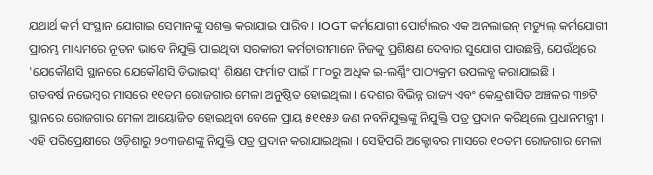ଯଥାର୍ଥ କର୍ମ ସଂସ୍ଥାନ ଯୋଗାଇ ସେମାନଙ୍କୁ ସଶକ୍ତ କରାଯାଇ ପାରିବ । IOGT କର୍ମଯୋଗୀ ପୋର୍ଟାଲର ଏକ ଅନଲାଇନ୍ ମଡ୍ୟୁଲ୍ କର୍ମଯୋଗୀ ପ୍ରାରମ୍ଭ ମାଧ୍ୟମରେ ନୂତନ ଭାବେ ନିଯୁକ୍ତି ପାଇଥିବା ସରକାରୀ କର୍ମଚାରୀମାନେ ନିଜକୁ ପ୍ରଶିକ୍ଷଣ ଦେବାର ସୁଯୋଗ ପାଉଛନ୍ତି, ଯେଉଁଥିରେ 'ଯେକୌଣସି ସ୍ଥାନରେ ଯେକୌଣସି ଡିଭାଇସ୍' ଶିକ୍ଷଣ ଫର୍ମାଟ ପାଇଁ ୮୮୦ରୁ ଅଧିକ ଇ-ଲର୍ଣ୍ଣିଂ ପାଠ୍ୟକ୍ରମ ଉପଲବ୍ଧ କରାଯାଇଛି ।
ଗତବର୍ଷ ନଭେମ୍ବର ମାସରେ ୧୧ତମ ରୋଜଗାର ମେଳା ଅନୁଷ୍ଠିତ ହୋଇଥିଲା । ଦେଶର ବିଭିନ୍ନ ରାଜ୍ୟ ଏବଂ କେନ୍ଦ୍ରଶାସିତ ଅଞ୍ଚଳର ୩୭ଟି ସ୍ଥାନରେ ରୋଜଗାର ମେଳା ଆୟୋଜିତ ହୋଇଥିବା ବେଳେ ପ୍ରାୟ ୫୧୧୫୬ ଜଣ ନବନିଯୁକ୍ତଙ୍କୁ ନିଯୁକ୍ତି ପତ୍ର ପ୍ରଦାନ କରିଥିଲେ ପ୍ରଧାନମନ୍ତ୍ରୀ । ଏହି ପରିପ୍ରେକ୍ଷୀରେ ଓଡ଼ିଶାରୁ ୨୦୩ଜଣଙ୍କୁ ନିଯୁକ୍ତି ପତ୍ର ପ୍ରଦାନ କରାଯାଇଥିଲା । ସେହିପରି ଅକ୍ଟୋବର ମାସରେ ୧୦ତମ ରୋଜଗାର ମେଳା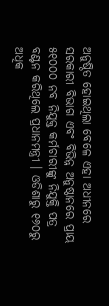ଅନୁଷ୍ଠିତ ହୋଇଥିଲା ବେଳେ ଏହା ଅଧୀନରେ ସରକାରୀ ବିଭାଗ ଏବଂ ବିଭିନ୍ନ ଅନୁଷ୍ଠାନରେ ପ୍ରାୟ ୫୧୦୦୦ ନବ ନିଯୁକ୍ତ କର୍ମଚାରୀଙ୍କୁ ନିଯୁକ୍ତି ପତ୍ର ବଣ୍ଟନ କରିଥିଲେ ପ୍ରଧାନମନ୍ତ୍ରୀ । ଓଡିଶାରୁ ୧୬୦ରୁ ଅଧିକ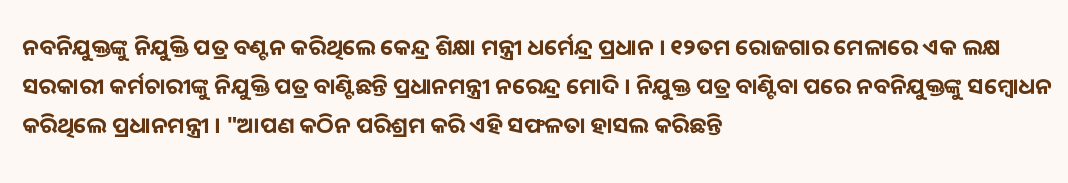ନବନିଯୁକ୍ତଙ୍କୁ ନିଯୁକ୍ତି ପତ୍ର ବଣ୍ଟନ କରିଥିଲେ କେନ୍ଦ୍ର ଶିକ୍ଷା ମନ୍ତ୍ରୀ ଧର୍ମେନ୍ଦ୍ର ପ୍ରଧାନ । ୧୨ତମ ରୋଜଗାର ମେଳାରେ ଏକ ଲକ୍ଷ ସରକାରୀ କର୍ମଚାରୀଙ୍କୁ ନିଯୁକ୍ତି ପତ୍ର ବାଣ୍ଟିଛନ୍ତି ପ୍ରଧାନମନ୍ତ୍ରୀ ନରେନ୍ଦ୍ର ମୋଦି । ନିଯୁକ୍ତ ପତ୍ର ବାଣ୍ଟିବା ପରେ ନବନିଯୁକ୍ତଙ୍କୁ ସମ୍ବୋଧନ କରିଥିଲେ ପ୍ରଧାନମନ୍ତ୍ରୀ । "ଆପଣ କଠିନ ପରିଶ୍ରମ କରି ଏହି ସଫଳତା ହାସଲ କରିଛନ୍ତି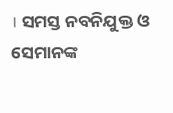। ସମସ୍ତ ନବନିଯୁକ୍ତ ଓ ସେମାନଙ୍କ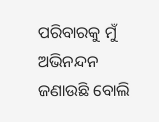ପରିବାରକୁ ମୁଁ ଅଭିନନ୍ଦନ ଜଣାଉଛି ବୋଲି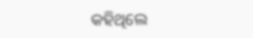କହିଥିଲେ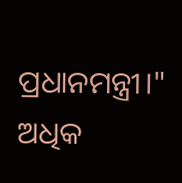ପ୍ରଧାନମନ୍ତ୍ରୀ।"
ଅଧିକ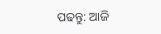ପଢନ୍ତୁ: ଆଜି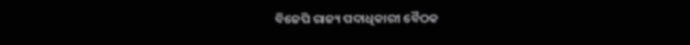ବିଜେପି ରାଜ୍ୟ ପଦାଧିକାରୀ ବୈଠକ